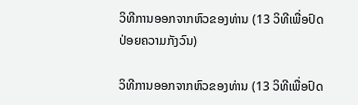ວິທີການອອກຈາກຫົວຂອງທ່ານ (13 ວິທີເພື່ອປົດປ່ອຍຄວາມກັງວົນ)

ວິທີການອອກຈາກຫົວຂອງທ່ານ (13 ວິທີເພື່ອປົດ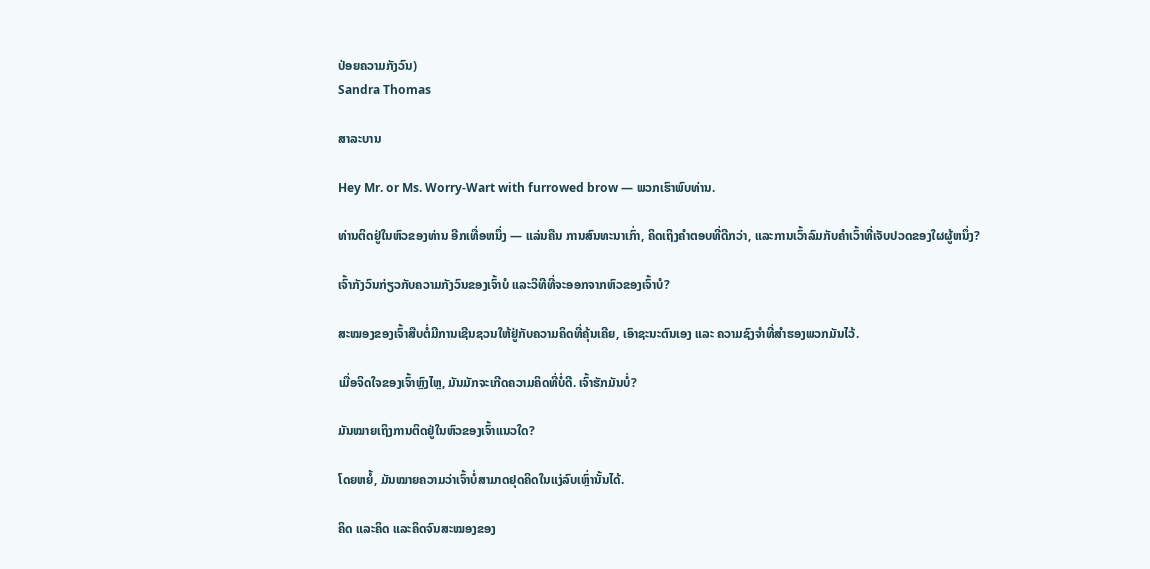ປ່ອຍຄວາມກັງວົນ)
Sandra Thomas

ສາລະບານ

Hey Mr. or Ms. Worry-Wart with furrowed brow — ພວກເຮົາພົບທ່ານ.

ທ່ານຕິດຢູ່ໃນຫົວຂອງທ່ານ ອີກເທື່ອຫນຶ່ງ — ແລ່ນຄືນ ການສົນທະນາເກົ່າ, ຄິດເຖິງຄໍາຕອບທີ່ດີກວ່າ, ແລະການເວົ້າລົມກັບຄໍາເວົ້າທີ່ເຈັບປວດຂອງໃຜຜູ້ຫນຶ່ງ?

ເຈົ້າກັງວົນກ່ຽວກັບຄວາມກັງວົນຂອງເຈົ້າບໍ ແລະວິທີທີ່ຈະອອກຈາກຫົວຂອງເຈົ້າບໍ?

ສະໝອງຂອງເຈົ້າສືບຕໍ່ມີການເຊີນຊວນໃຫ້ຢູ່ກັບຄວາມຄິດທີ່ຄຸ້ນເຄີຍ, ເອົາຊະນະຕົນເອງ ແລະ ຄວາມຊົງຈຳທີ່ສຳຮອງພວກມັນໄວ້.

ເມື່ອຈິດໃຈຂອງເຈົ້າຫຼົງໄຫຼ, ມັນມັກຈະເກີດຄວາມຄິດທີ່ບໍ່ດີ. ເຈົ້າຮັກມັນບໍ່?

ມັນໝາຍເຖິງການຕິດຢູ່ໃນຫົວຂອງເຈົ້າແນວໃດ?

ໂດຍຫຍໍ້, ມັນໝາຍຄວາມວ່າເຈົ້າບໍ່ສາມາດຢຸດຄິດໃນແງ່ລົບເຫຼົ່ານັ້ນໄດ້.

ຄິດ ແລະຄິດ ແລະຄິດຈົນສະໝອງຂອງ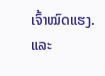ເຈົ້າໝົດແຮງ. ແລະ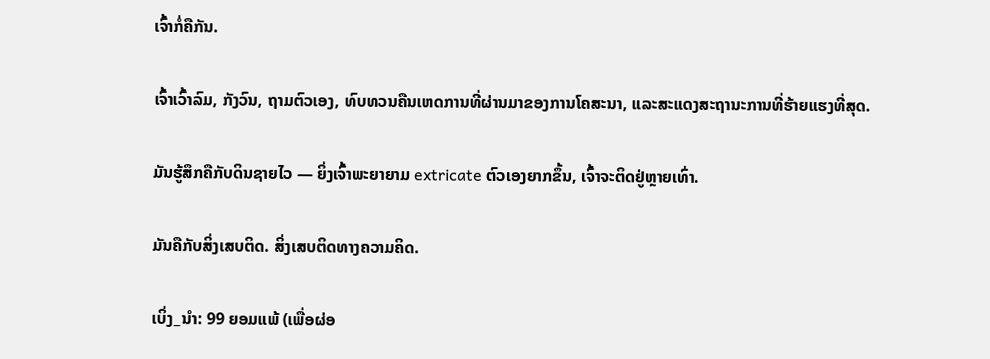ເຈົ້າກໍ່ຄືກັນ.

ເຈົ້າເວົ້າລົມ, ກັງວົນ, ຖາມຕົວເອງ, ທົບທວນຄືນເຫດການທີ່ຜ່ານມາຂອງການໂຄສະນາ, ແລະສະແດງສະຖານະການທີ່ຮ້າຍແຮງທີ່ສຸດ.

ມັນຮູ້ສຶກຄືກັບດິນຊາຍໄວ — ຍິ່ງເຈົ້າພະຍາຍາມ extricate ຕົວເອງຍາກຂຶ້ນ, ເຈົ້າຈະຕິດຢູ່ຫຼາຍເທົ່າ.

ມັນຄືກັບສິ່ງເສບຕິດ. ສິ່ງເສບຕິດທາງຄວາມຄິດ.

ເບິ່ງ_ນຳ: 99 ຍອມແພ້ (ເພື່ອຜ່ອ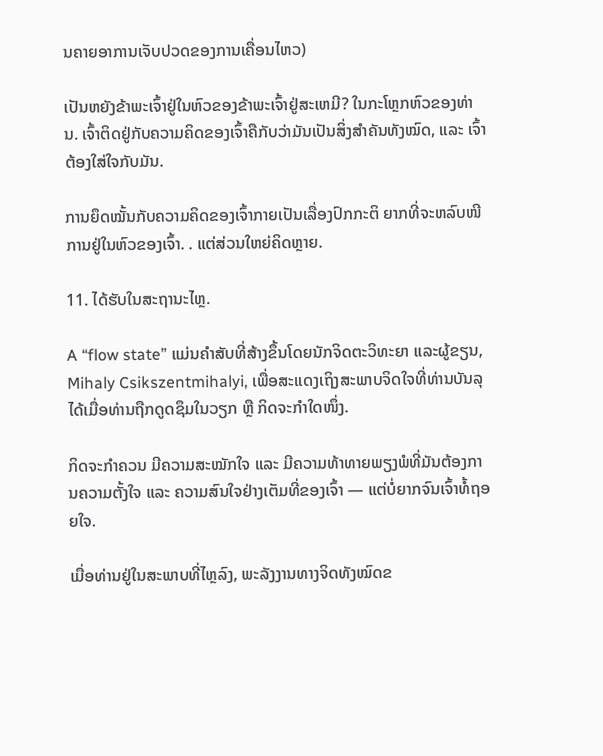ນຄາຍອາການເຈັບປວດຂອງການເຄື່ອນໄຫວ)

ເປັນຫຍັງຂ້າພະເຈົ້າຢູ່ໃນຫົວຂອງຂ້າພະເຈົ້າຢູ່ສະເຫມີ? ໃນກະໂຫຼກຫົວຂອງທ່ານ. ເຈົ້າຕິດຢູ່ກັບຄວາມຄິດຂອງເຈົ້າຄືກັບວ່າມັນເປັນສິ່ງສຳຄັນທັງໝົດ, ແລະ ເຈົ້າຕ້ອງໃສ່ໃຈກັບມັນ.

ການຍຶດໝັ້ນກັບຄວາມຄິດຂອງເຈົ້າກາຍເປັນເລື່ອງປົກກະຕິ ຍາກທີ່ຈະຫລົບໜີການຢູ່ໃນຫົວຂອງເຈົ້າ. . ແຕ່ສ່ວນໃຫຍ່ຄິດຫຼາຍ.

11. ໄດ້ຮັບໃນສະຖານະໄຫຼ.

A “flow state” ແມ່ນຄຳສັບທີ່ສ້າງຂຶ້ນໂດຍນັກຈິດຕະວິທະຍາ ແລະຜູ້ຂຽນ, Mihaly Csikszentmihalyi, ເພື່ອສະແດງເຖິງສະພາບຈິດໃຈທີ່ທ່ານບັນລຸໄດ້ເມື່ອທ່ານຖືກດູດຊຶມໃນວຽກ ຫຼື ກິດຈະກຳໃດໜຶ່ງ.

ກິດຈະກຳຄວນ ມີຄວາມສະໝັກໃຈ ແລະ ມີຄວາມທ້າທາຍພຽງພໍທີ່ມັນຕ້ອງການຄວາມຕັ້ງໃຈ ແລະ ຄວາມສົນໃຈຢ່າງເຕັມທີ່ຂອງເຈົ້າ — ແຕ່ບໍ່ຍາກຈົນເຈົ້າທໍ້ຖອຍໃຈ.

ເມື່ອທ່ານຢູ່ໃນສະພາບທີ່ໄຫຼລົງ, ພະລັງງານທາງຈິດທັງໝົດຂ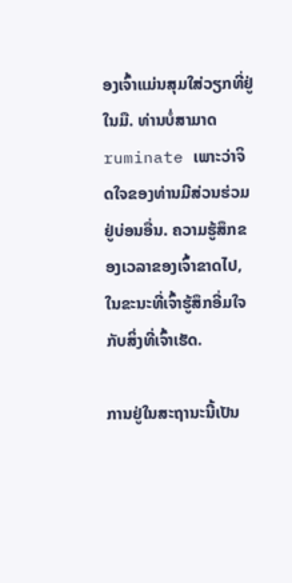ອງເຈົ້າແມ່ນສຸມໃສ່ວຽກທີ່ຢູ່ໃນມື. ທ່ານບໍ່ສາມາດ ruminate ເພາະວ່າຈິດໃຈຂອງທ່ານມີສ່ວນຮ່ວມຢູ່ບ່ອນອື່ນ. ຄວາມຮູ້ສຶກຂອງເວລາຂອງເຈົ້າຂາດໄປ, ໃນຂະນະທີ່ເຈົ້າຮູ້ສຶກອີ່ມໃຈກັບສິ່ງທີ່ເຈົ້າເຮັດ.

ການຢູ່ໃນສະຖານະນີ້ເປັນ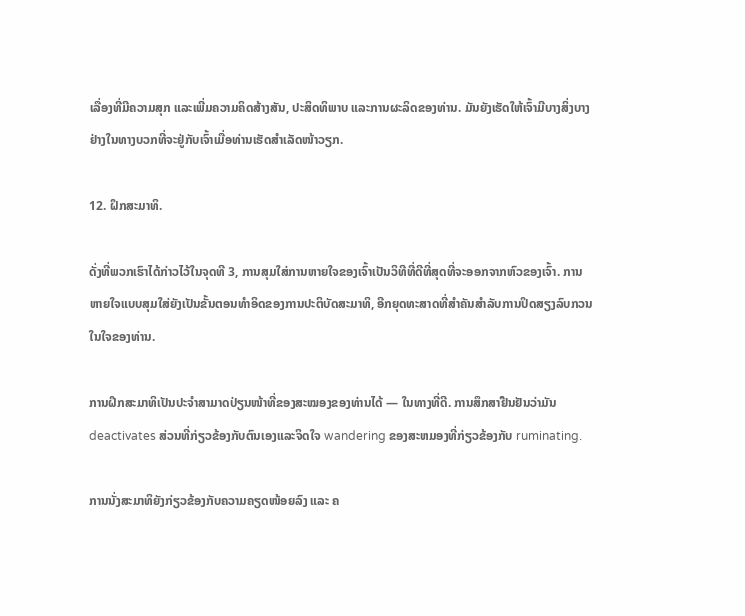ເລື່ອງທີ່ມີຄວາມສຸກ ແລະເພີ່ມຄວາມຄິດສ້າງສັນ, ປະສິດທິພາບ ແລະການຜະລິດຂອງທ່ານ. ມັນຍັງເຮັດໃຫ້ເຈົ້າມີບາງສິ່ງບາງຢ່າງໃນທາງບວກທີ່ຈະຢູ່ກັບເຈົ້າເມື່ອທ່ານເຮັດສຳເລັດໜ້າວຽກ.

12. ຝຶກສະມາທິ.

ດັ່ງທີ່ພວກເຮົາໄດ້ກ່າວໄວ້ໃນຈຸດທີ 3, ການສຸມໃສ່ການຫາຍໃຈຂອງເຈົ້າເປັນວິທີທີ່ດີທີ່ສຸດທີ່ຈະອອກຈາກຫົວຂອງເຈົ້າ. ການຫາຍໃຈແບບສຸມໃສ່ຍັງເປັນຂັ້ນຕອນທໍາອິດຂອງການປະຕິບັດສະມາທິ, ອີກຍຸດທະສາດທີ່ສໍາຄັນສໍາລັບການປິດສຽງລົບກວນໃນໃຈຂອງທ່ານ.

ການຝຶກສະມາທິເປັນປະຈຳສາມາດປ່ຽນໜ້າທີ່ຂອງສະໝອງຂອງທ່ານໄດ້ — ໃນທາງທີ່ດີ. ການສຶກສາຢືນຢັນວ່າມັນ deactivates ສ່ວນທີ່ກ່ຽວຂ້ອງກັບຕົນເອງແລະຈິດໃຈ wandering ຂອງສະຫມອງທີ່ກ່ຽວຂ້ອງກັບ ruminating.

ການນັ່ງສະມາທິຍັງກ່ຽວຂ້ອງກັບຄວາມຄຽດໜ້ອຍລົງ ແລະ ຄ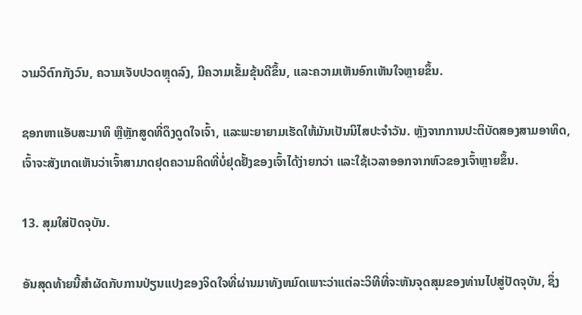ວາມວິຕົກກັງວົນ, ຄວາມເຈັບປວດຫຼຸດລົງ, ມີຄວາມເຂັ້ມຂຸ້ນດີຂຶ້ນ, ແລະຄວາມເຫັນອົກເຫັນໃຈຫຼາຍຂຶ້ນ.

ຊອກຫາແອັບສະມາທິ ຫຼືຫຼັກສູດທີ່ດຶງດູດໃຈເຈົ້າ, ແລະພະຍາຍາມເຮັດໃຫ້ມັນເປັນນິໄສປະຈຳວັນ. ຫຼັງຈາກການປະຕິບັດສອງສາມອາທິດ, ເຈົ້າຈະສັງເກດເຫັນວ່າເຈົ້າສາມາດຢຸດຄວາມຄິດທີ່ບໍ່ຢຸດຢັ້ງຂອງເຈົ້າໄດ້ງ່າຍກວ່າ ແລະໃຊ້ເວລາອອກຈາກຫົວຂອງເຈົ້າຫຼາຍຂຶ້ນ.

13. ສຸມໃສ່ປັດຈຸບັນ.

ອັນສຸດທ້າຍນີ້ສໍາຜັດກັບການປ່ຽນແປງຂອງຈິດໃຈທີ່ຜ່ານມາທັງຫມົດເພາະວ່າແຕ່ລະວິທີທີ່ຈະຫັນຈຸດສຸມຂອງທ່ານໄປສູ່ປັດຈຸບັນ, ຊຶ່ງ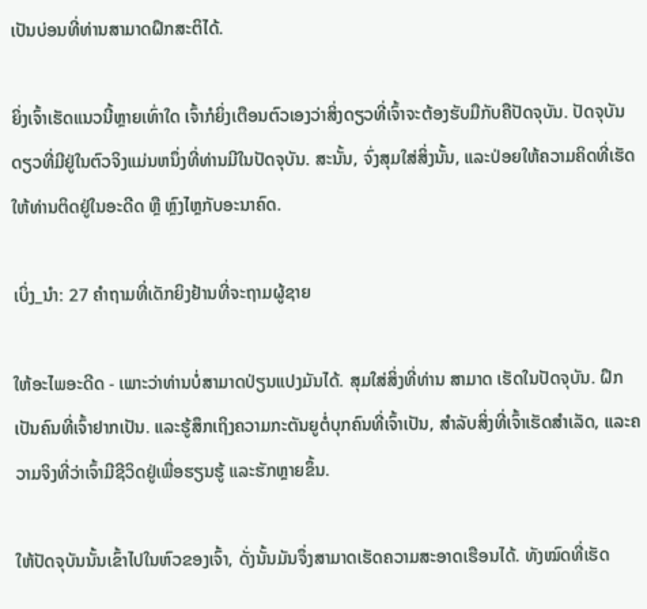ເປັນບ່ອນທີ່ທ່ານສາມາດຝຶກສະຕິໄດ້.

ຍິ່ງເຈົ້າເຮັດແນວນີ້ຫຼາຍເທົ່າໃດ ເຈົ້າກໍຍິ່ງເຕືອນຕົວເອງວ່າສິ່ງດຽວທີ່ເຈົ້າຈະຕ້ອງຮັບມືກັບຄືປັດຈຸບັນ. ປັດຈຸບັນດຽວທີ່ມີຢູ່ໃນຕົວຈິງແມ່ນຫນຶ່ງທີ່ທ່ານມີໃນປັດຈຸບັນ. ສະນັ້ນ, ຈົ່ງສຸມໃສ່ສິ່ງນັ້ນ, ແລະປ່ອຍໃຫ້ຄວາມຄິດທີ່ເຮັດໃຫ້ທ່ານຕິດຢູ່ໃນອະດີດ ຫຼື ຫຼົງໄຫຼກັບອະນາຄົດ.

ເບິ່ງ_ນຳ: 27 ຄໍາຖາມທີ່ເດັກຍິງຢ້ານທີ່ຈະຖາມຜູ້ຊາຍ

ໃຫ້ອະໄພອະດີດ - ເພາະວ່າທ່ານບໍ່ສາມາດປ່ຽນແປງມັນໄດ້. ສຸມໃສ່ສິ່ງທີ່ທ່ານ ສາມາດ ເຮັດໃນປັດຈຸບັນ. ຝຶກເປັນຄົນທີ່ເຈົ້າຢາກເປັນ. ແລະຮູ້ສຶກເຖິງຄວາມກະຕັນຍູຕໍ່ບຸກຄົນທີ່ເຈົ້າເປັນ, ສໍາລັບສິ່ງທີ່ເຈົ້າເຮັດສຳເລັດ, ແລະຄວາມຈິງທີ່ວ່າເຈົ້າມີຊີວິດຢູ່ເພື່ອຮຽນຮູ້ ແລະຮັກຫຼາຍຂຶ້ນ.

ໃຫ້ປັດຈຸບັນນັ້ນເຂົ້າໄປໃນຫົວຂອງເຈົ້າ, ດັ່ງນັ້ນມັນຈຶ່ງສາມາດເຮັດຄວາມສະອາດເຮືອນໄດ້. ທັງໝົດທີ່ເຮັດ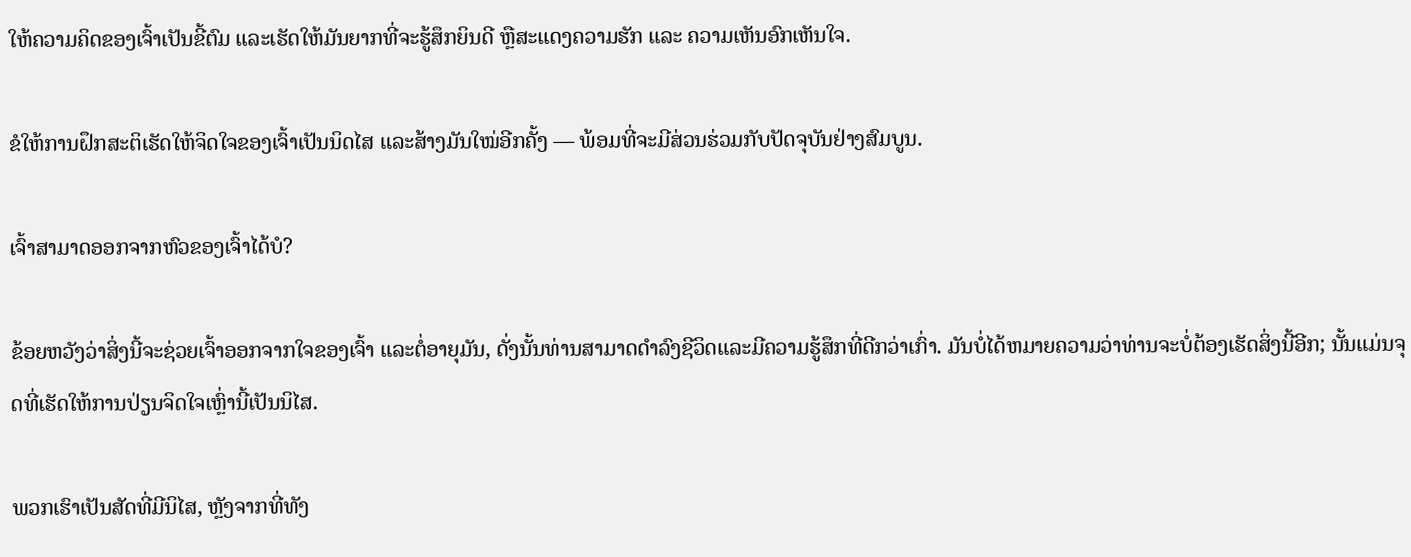ໃຫ້ຄວາມຄິດຂອງເຈົ້າເປັນຂີ້ຕົມ ແລະເຮັດໃຫ້ມັນຍາກທີ່ຈະຮູ້ສຶກຍິນດີ ຫຼືສະແດງຄວາມຮັກ ແລະ ຄວາມເຫັນອົກເຫັນໃຈ.

ຂໍໃຫ້ການຝຶກສະຕິເຮັດໃຫ້ຈິດໃຈຂອງເຈົ້າເປັນນິດໄສ ແລະສ້າງມັນໃໝ່ອີກຄັ້ງ — ພ້ອມທີ່ຈະມີສ່ວນຮ່ວມກັບປັດຈຸບັນຢ່າງສົມບູນ.

ເຈົ້າສາມາດອອກຈາກຫົວຂອງເຈົ້າໄດ້ບໍ?

ຂ້ອຍຫວັງວ່າສິ່ງນີ້ຈະຊ່ວຍເຈົ້າອອກຈາກໃຈຂອງເຈົ້າ ແລະຕໍ່ອາຍຸມັນ, ດັ່ງນັ້ນທ່ານສາມາດດໍາລົງຊີວິດແລະມີຄວາມຮູ້ສຶກທີ່ດີກວ່າເກົ່າ. ມັນບໍ່ໄດ້ຫມາຍຄວາມວ່າທ່ານຈະບໍ່ຕ້ອງເຮັດສິ່ງນີ້ອີກ; ນັ້ນແມ່ນຈຸດທີ່ເຮັດໃຫ້ການປ່ຽນຈິດໃຈເຫຼົ່ານີ້ເປັນນິໄສ.

ພວກເຮົາເປັນສັດທີ່ມີນິໄສ, ຫຼັງຈາກທີ່ທັງ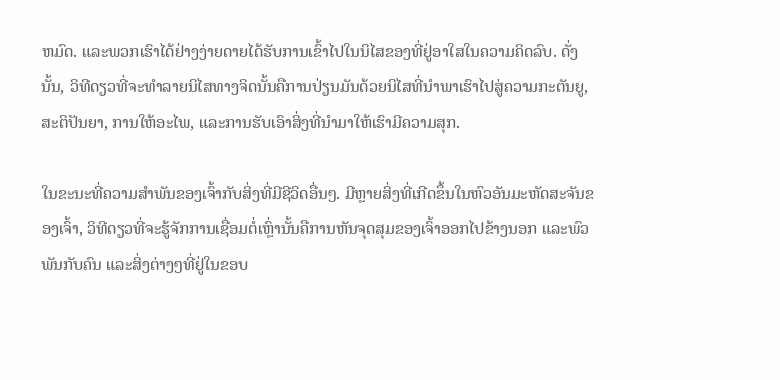ຫມົດ. ແລະພວກເຮົາໄດ້ຢ່າງງ່າຍດາຍໄດ້ຮັບການເຂົ້າໄປໃນນິໄສຂອງທີ່ຢູ່ອາໃສໃນຄວາມຄິດລົບ. ດັ່ງນັ້ນ, ວິທີດຽວທີ່ຈະທໍາລາຍນິໄສທາງຈິດນັ້ນຄືການປ່ຽນມັນດ້ວຍນິໄສທີ່ນໍາພາເຮົາໄປສູ່ຄວາມກະຕັນຍູ, ສະຕິປັນຍາ, ການໃຫ້ອະໄພ, ແລະການຮັບເອົາສິ່ງທີ່ນໍາມາໃຫ້ເຮົາມີຄວາມສຸກ.

ໃນຂະນະທີ່ຄວາມສຳພັນຂອງເຈົ້າກັບສິ່ງທີ່ມີຊີວິດອື່ນໆ. ມີຫຼາຍສິ່ງທີ່ເກີດຂຶ້ນໃນຫົວອັນມະຫັດສະຈັນຂອງເຈົ້າ, ວິທີດຽວທີ່ຈະຮູ້ຈັກການເຊື່ອມຕໍ່ເຫຼົ່ານັ້ນຄືການຫັນຈຸດສຸມຂອງເຈົ້າອອກໄປຂ້າງນອກ ແລະພົວພັນກັບຄົນ ແລະສິ່ງຕ່າງໆທີ່ຢູ່ໃນຂອບ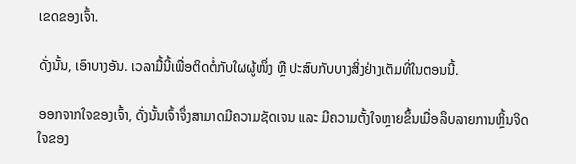ເຂດຂອງເຈົ້າ.

ດັ່ງນັ້ນ, ເອົາບາງອັນ. ເວລາມື້ນີ້ເພື່ອຕິດຕໍ່ກັບໃຜຜູ້ໜຶ່ງ ຫຼື ປະສົບກັບບາງສິ່ງຢ່າງເຕັມທີ່ໃນຕອນນີ້.

ອອກຈາກໃຈຂອງເຈົ້າ, ດັ່ງນັ້ນເຈົ້າຈຶ່ງສາມາດມີຄວາມຊັດເຈນ ແລະ ມີຄວາມຕັ້ງໃຈຫຼາຍຂຶ້ນເມື່ອລຶບລາຍການຫຼິ້ນຈິດໃຈຂອງ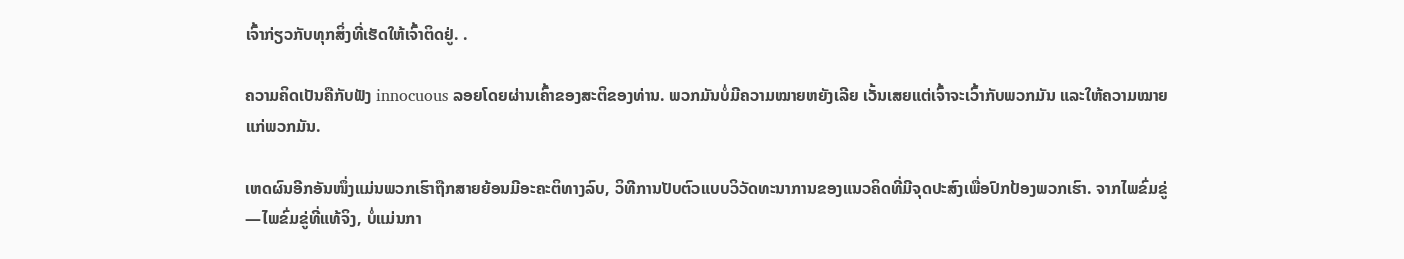ເຈົ້າກ່ຽວກັບທຸກສິ່ງທີ່ເຮັດໃຫ້ເຈົ້າຕິດຢູ່. .

ຄວາມຄິດເປັນຄືກັບຟັງ innocuous ລອຍໂດຍຜ່ານເຄົ້າຂອງສະຕິຂອງທ່ານ. ພວກມັນບໍ່ມີຄວາມໝາຍຫຍັງເລີຍ ເວັ້ນເສຍແຕ່ເຈົ້າຈະເວົ້າກັບພວກມັນ ແລະໃຫ້ຄວາມໝາຍແກ່ພວກມັນ.

ເຫດຜົນອີກອັນໜຶ່ງແມ່ນພວກເຮົາຖືກສາຍຍ້ອນມີອະຄະຕິທາງລົບ, ວິທີການປັບຕົວແບບວິວັດທະນາການຂອງແນວຄິດທີ່ມີຈຸດປະສົງເພື່ອປົກປ້ອງພວກເຮົາ. ຈາກໄພຂົ່ມຂູ່—ໄພຂົ່ມຂູ່ທີ່ແທ້ຈິງ, ບໍ່ແມ່ນກາ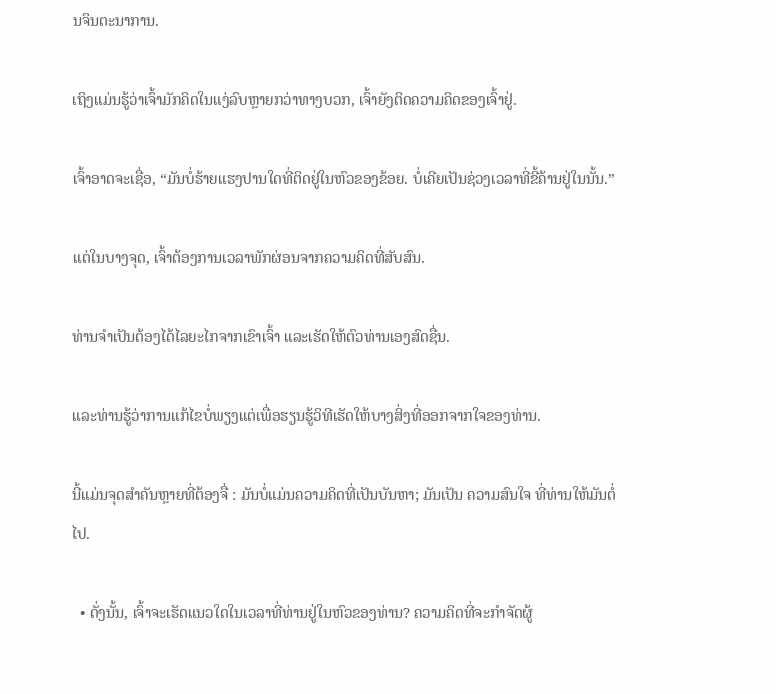ນຈິນຕະນາການ.

ເຖິງແມ່ນຮູ້ວ່າເຈົ້າມັກຄິດໃນແງ່ລົບຫຼາຍກວ່າທາງບວກ, ເຈົ້າຍັງຕິດຄວາມຄິດຂອງເຈົ້າຢູ່.

ເຈົ້າອາດຈະເຊື່ອ, “ມັນບໍ່ຮ້າຍແຮງປານໃດທີ່ຕິດຢູ່ໃນຫົວຂອງຂ້ອຍ. ບໍ່ເຄີຍເປັນຊ່ວງເວລາທີ່ຂີ້ຄ້ານຢູ່ໃນນັ້ນ.”

ແຕ່ໃນບາງຈຸດ, ເຈົ້າຕ້ອງການເວລາພັກຜ່ອນຈາກຄວາມຄິດທີ່ສັບສົນ.

ທ່ານຈໍາເປັນຕ້ອງໄດ້ໄລຍະໄກຈາກເຂົາເຈົ້າ ແລະເຮັດໃຫ້ຕົວທ່ານເອງສົດຊື່ນ.

ແລະທ່ານຮູ້ວ່າການແກ້ໄຂບໍ່ພຽງແຕ່ເພື່ອຮຽນຮູ້ວິທີເຮັດໃຫ້ບາງສິ່ງທີ່ອອກຈາກໃຈຂອງທ່ານ.

ນີ້ແມ່ນຈຸດສຳຄັນຫຼາຍທີ່ຕ້ອງຈື່ : ມັນບໍ່ແມ່ນຄວາມຄິດທີ່ເປັນບັນຫາ; ມັນເປັນ ຄວາມສົນໃຈ ທີ່ທ່ານໃຫ້ມັນຕໍ່ໄປ.

  • ດັ່ງນັ້ນ, ເຈົ້າຈະເຮັດແນວໃດໃນເວລາທີ່ທ່ານຢູ່ໃນຫົວຂອງທ່ານ? ຄວາມຄິດທີ່ຈະກໍາຈັດຜູ້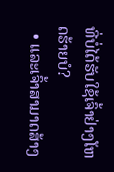ທີ່ບໍ່ໄດ້ຮັບໃຊ້ເຈົ້າຢ່າງໂຫດຮ້າຍບໍ?
  • ແລະເຈົ້າສາມາດສ້າງ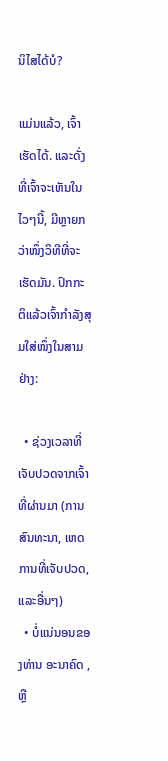ນິໄສໄດ້ບໍ?

ແມ່ນແລ້ວ, ເຈົ້າເຮັດໄດ້. ແລະດັ່ງທີ່ເຈົ້າຈະເຫັນໃນໄວໆນີ້, ມີຫຼາຍກວ່າໜຶ່ງວິທີທີ່ຈະເຮັດມັນ. ປົກກະຕິແລ້ວເຈົ້າກຳລັງສຸມໃສ່ໜຶ່ງໃນສາມຢ່າງ:

  • ຊ່ວງເວລາທີ່ເຈັບປວດຈາກເຈົ້າ ທີ່ຜ່ານມາ (ການສົນທະນາ, ເຫດການທີ່ເຈັບປວດ, ແລະອື່ນໆ)
  • ບໍ່ແນ່ນອນຂອງທ່ານ ອະນາຄົດ , ຫຼື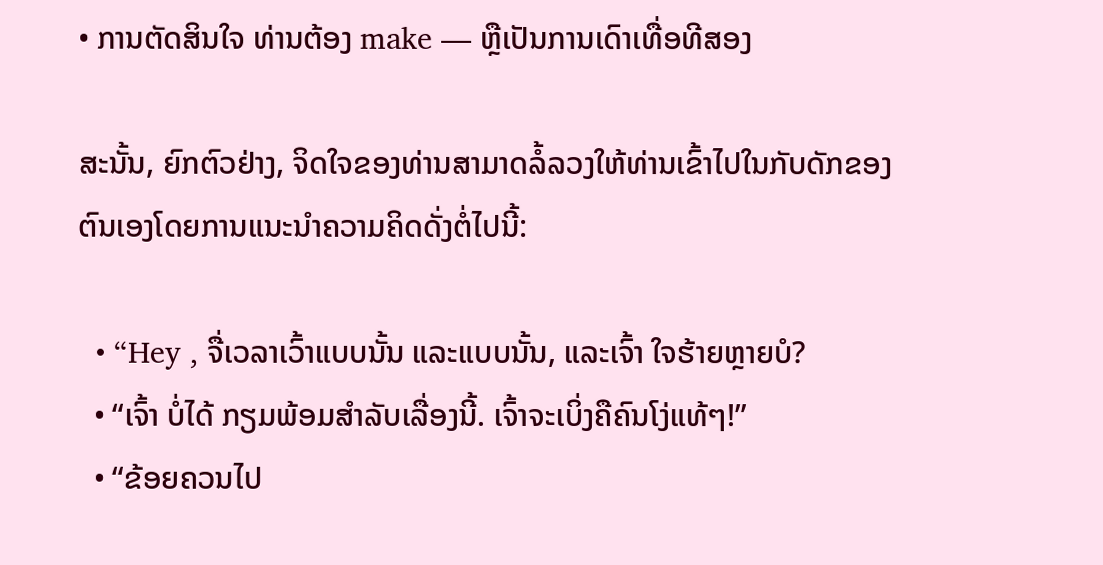• ການຕັດສິນໃຈ ທ່ານຕ້ອງ make — ຫຼືເປັນການເດົາເທື່ອທີສອງ

ສະນັ້ນ, ຍົກຕົວຢ່າງ, ຈິດໃຈຂອງທ່ານສາມາດລໍ້ລວງໃຫ້ທ່ານເຂົ້າໄປໃນກັບດັກຂອງຕົນເອງໂດຍການແນະນໍາຄວາມຄິດດັ່ງຕໍ່ໄປນີ້:

  • “Hey , ຈື່ເວລາເວົ້າແບບນັ້ນ ແລະແບບນັ້ນ, ແລະເຈົ້າ ໃຈຮ້າຍຫຼາຍບໍ?
  • “ເຈົ້າ ບໍ່ໄດ້ ກຽມພ້ອມສຳລັບເລື່ອງນີ້. ເຈົ້າຈະເບິ່ງຄືຄົນໂງ່ແທ້ໆ!”
  • “ຂ້ອຍຄວນໄປ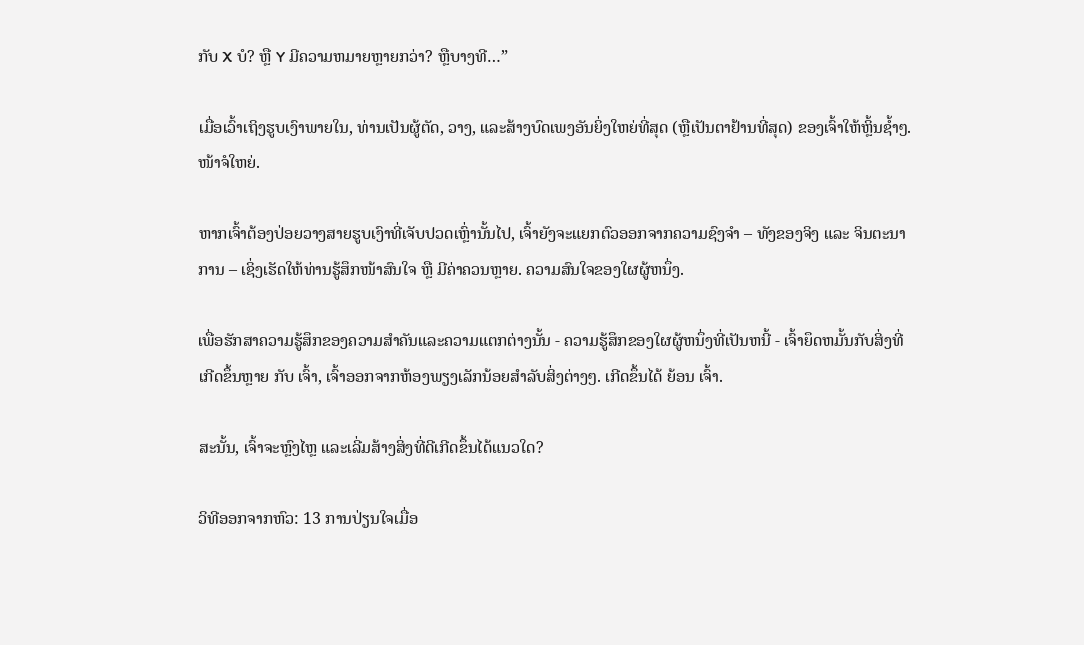ກັບ X ບໍ? ຫຼື Y ມີຄວາມຫມາຍຫຼາຍກວ່າ? ຫຼືບາງທີ…”

ເມື່ອເວົ້າເຖິງຮູບເງົາພາຍໃນ, ທ່ານເປັນຜູ້ຕັດ, ວາງ, ແລະສ້າງບົດເພງອັນຍິ່ງໃຫຍ່ທີ່ສຸດ (ຫຼືເປັນຕາຢ້ານທີ່ສຸດ) ຂອງເຈົ້າໃຫ້ຫຼິ້ນຊ້ຳໆ. ໜ້າຈໍໃຫຍ່.

ຫາກເຈົ້າຕ້ອງປ່ອຍວາງສາຍຮູບເງົາທີ່ເຈັບປວດເຫຼົ່ານັ້ນໄປ, ເຈົ້າຍັງຈະແຍກຕົວອອກຈາກຄວາມຊົງຈຳ – ທັງຂອງຈິງ ແລະ ຈິນຕະນາການ – ເຊິ່ງເຮັດໃຫ້ທ່ານຮູ້ສຶກໜ້າສົນໃຈ ຫຼື ມີຄ່າຄວນຫຼາຍ. ຄວາມສົນໃຈຂອງໃຜຜູ້ຫນຶ່ງ.

ເພື່ອຮັກສາຄວາມຮູ້ສຶກຂອງຄວາມສໍາຄັນແລະຄວາມແຕກຕ່າງນັ້ນ - ຄວາມຮູ້ສຶກຂອງໃຜຜູ້ຫນຶ່ງທີ່ເປັນຫນີ້ - ເຈົ້າຍຶດຫມັ້ນກັບສິ່ງທີ່ເກີດຂຶ້ນຫຼາຍ ກັບ ເຈົ້າ, ເຈົ້າອອກຈາກຫ້ອງພຽງເລັກນ້ອຍສໍາລັບສິ່ງຕ່າງໆ. ເກີດຂຶ້ນໄດ້ ຍ້ອນ ເຈົ້າ.

ສະນັ້ນ, ເຈົ້າຈະຫຼົງໄຫຼ ແລະເລີ່ມສ້າງສິ່ງທີ່ດີເກີດຂຶ້ນໄດ້ແນວໃດ?

ວິທີອອກຈາກຫົວ: 13 ການປ່ຽນໃຈເມື່ອ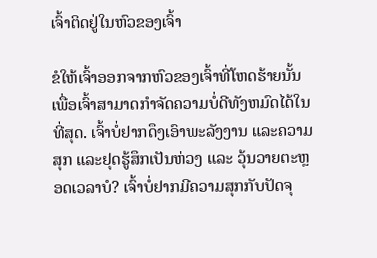ເຈົ້າຕິດຢູ່ໃນຫົວຂອງເຈົ້າ

ຂໍໃຫ້ເຈົ້າອອກຈາກຫົວຂອງເຈົ້າທີ່ໂຫດຮ້າຍນັ້ນເພື່ອເຈົ້າສາມາດກໍາຈັດຄວາມບໍ່ດີທັງຫມົດໄດ້ໃນທີ່ສຸດ. ເຈົ້າບໍ່ຢາກດຶງເອົາພະລັງງານ ແລະຄວາມສຸກ ແລະຢຸດຮູ້ສຶກເປັນຫ່ວງ ແລະ ວຸ້ນວາຍຕະຫຼອດເວລາບໍ? ເຈົ້າບໍ່ຢາກມີຄວາມສຸກກັບປັດຈຸ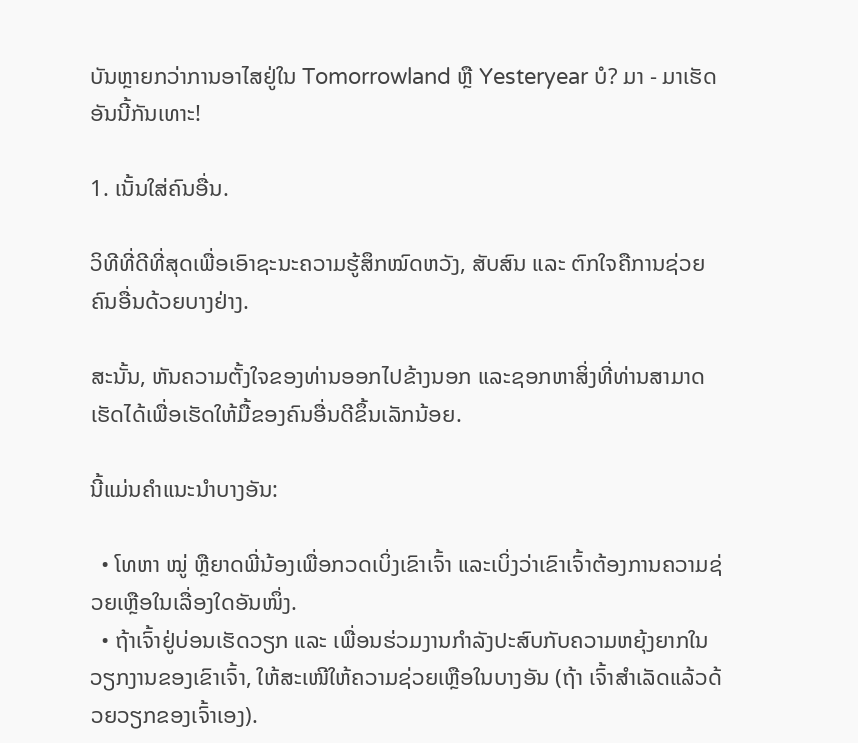ບັນຫຼາຍກວ່າການອາໄສຢູ່ໃນ Tomorrowland ຫຼື Yesteryear ບໍ? ມາ - ມາເຮັດອັນນີ້ກັນເທາະ!

1. ເນັ້ນໃສ່ຄົນອື່ນ.

ວິທີທີ່ດີທີ່ສຸດເພື່ອເອົາຊະນະຄວາມຮູ້ສຶກໝົດຫວັງ, ສັບສົນ ແລະ ຕົກໃຈຄືການຊ່ວຍຄົນອື່ນດ້ວຍບາງຢ່າງ.

ສະນັ້ນ, ຫັນຄວາມຕັ້ງໃຈຂອງທ່ານອອກໄປຂ້າງນອກ ແລະຊອກຫາສິ່ງທີ່ທ່ານສາມາດເຮັດໄດ້ເພື່ອເຮັດໃຫ້ມື້ຂອງຄົນອື່ນດີຂຶ້ນເລັກນ້ອຍ.

ນີ້ແມ່ນຄຳແນະນຳບາງອັນ:

  • ໂທຫາ ໝູ່ ຫຼືຍາດພີ່ນ້ອງເພື່ອກວດເບິ່ງເຂົາເຈົ້າ ແລະເບິ່ງວ່າເຂົາເຈົ້າຕ້ອງການຄວາມຊ່ວຍເຫຼືອໃນເລື່ອງໃດອັນໜຶ່ງ.
  • ຖ້າເຈົ້າຢູ່ບ່ອນເຮັດວຽກ ແລະ ເພື່ອນຮ່ວມງານກຳລັງປະສົບກັບຄວາມຫຍຸ້ງຍາກໃນວຽກງານຂອງເຂົາເຈົ້າ, ໃຫ້ສະເໜີໃຫ້ຄວາມຊ່ວຍເຫຼືອໃນບາງອັນ (ຖ້າ ເຈົ້າສຳເລັດແລ້ວດ້ວຍວຽກຂອງເຈົ້າເອງ).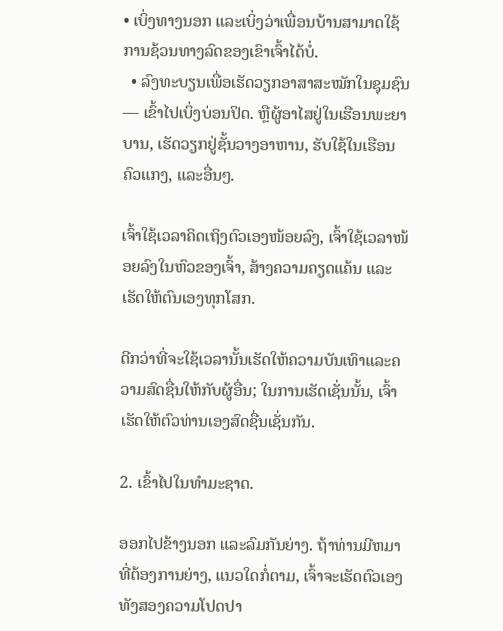• ເບິ່ງທາງນອກ ແລະເບິ່ງວ່າເພື່ອນບ້ານສາມາດໃຊ້ການຊ້ວນທາງລົດຂອງເຂົາເຈົ້າໄດ້ບໍ່.
  • ລົງທະບຽນເພື່ອເຮັດວຽກອາສາສະໝັກໃນຊຸມຊົນ — ເຂົ້າໄປເບິ່ງບ່ອນປິດ. ຫຼືຜູ້ອາໄສຢູ່ໃນເຮືອນພະຍາບານ, ເຮັດວຽກຢູ່ຊັ້ນວາງອາຫານ, ຮັບໃຊ້ໃນເຮືອນຄົວແກງ, ແລະອື່ນໆ.

ເຈົ້າໃຊ້ເວລາຄິດເຖິງຕົວເອງໜ້ອຍລົງ, ເຈົ້າໃຊ້ເວລາໜ້ອຍລົງໃນຫົວຂອງເຈົ້າ, ສ້າງຄວາມຄຽດແຄ້ນ ແລະເຮັດໃຫ້ຕົນເອງທຸກໂສກ.

ດີກວ່າທີ່ຈະໃຊ້ເວລານັ້ນເຮັດໃຫ້ຄວາມບັນເທົາແລະຄວາມສົດຊື່ນໃຫ້ກັບຜູ້ອື່ນ; ໃນການເຮັດເຊັ່ນນັ້ນ, ເຈົ້າເຮັດໃຫ້ຕົວທ່ານເອງສົດຊື່ນເຊັ່ນກັນ.

2. ເຂົ້າໄປໃນທໍາມະຊາດ.

ອອກໄປຂ້າງນອກ ແລະລົມກັນຍ່າງ. ຖ້າທ່ານມີຫມາທີ່ຕ້ອງການຍ່າງ, ແນວໃດກໍ່ຕາມ, ເຈົ້າຈະເຮັດຕົວເອງທັງສອງຄວາມໂປດປາ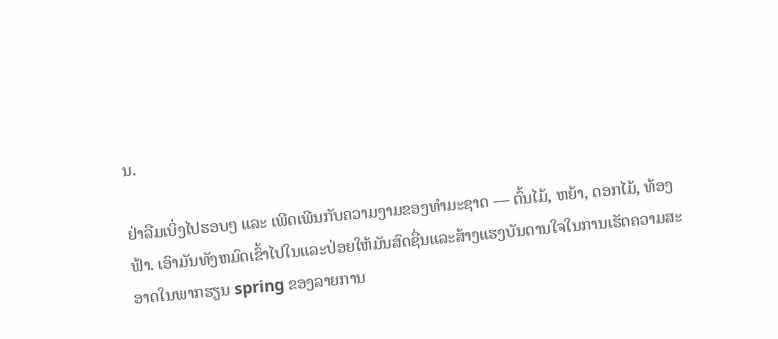ນ.

ຢ່າລືມເບິ່ງໄປຮອບໆ ແລະ ເພີດເພີນກັບຄວາມງາມຂອງທຳມະຊາດ — ຕົ້ນໄມ້, ຫຍ້າ, ດອກໄມ້, ທ້ອງຟ້າ. ເອົາມັນທັງຫມົດເຂົ້າໄປໃນແລະປ່ອຍໃຫ້ມັນສົດຊື່ນແລະສ້າງແຮງບັນດານໃຈໃນການເຮັດຄວາມສະອາດໃນພາກຮຽນ spring ຂອງລາຍການ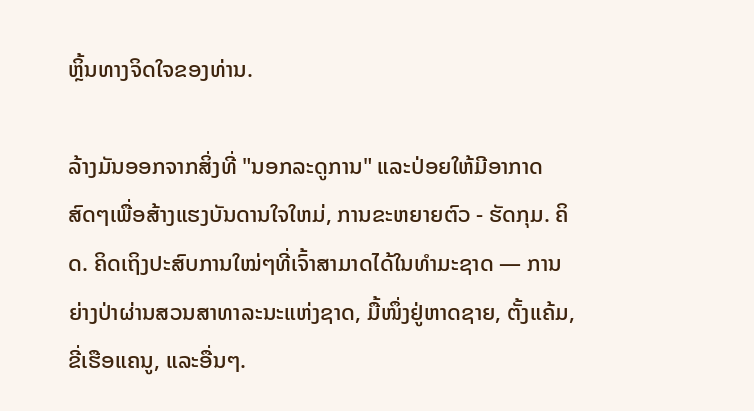ຫຼິ້ນທາງຈິດໃຈຂອງທ່ານ.

ລ້າງມັນອອກຈາກສິ່ງທີ່ "ນອກລະດູການ" ແລະປ່ອຍໃຫ້ມີອາກາດສົດໆເພື່ອສ້າງແຮງບັນດານໃຈໃຫມ່, ການຂະຫຍາຍຕົວ - ຮັດກຸມ. ຄິດ. ຄິດເຖິງປະສົບການໃໝ່ໆທີ່ເຈົ້າສາມາດໄດ້ໃນທຳມະຊາດ — ການຍ່າງປ່າຜ່ານສວນສາທາລະນະແຫ່ງຊາດ, ມື້ໜຶ່ງຢູ່ຫາດຊາຍ, ຕັ້ງແຄ້ມ, ຂີ່ເຮືອແຄນູ, ແລະອື່ນໆ.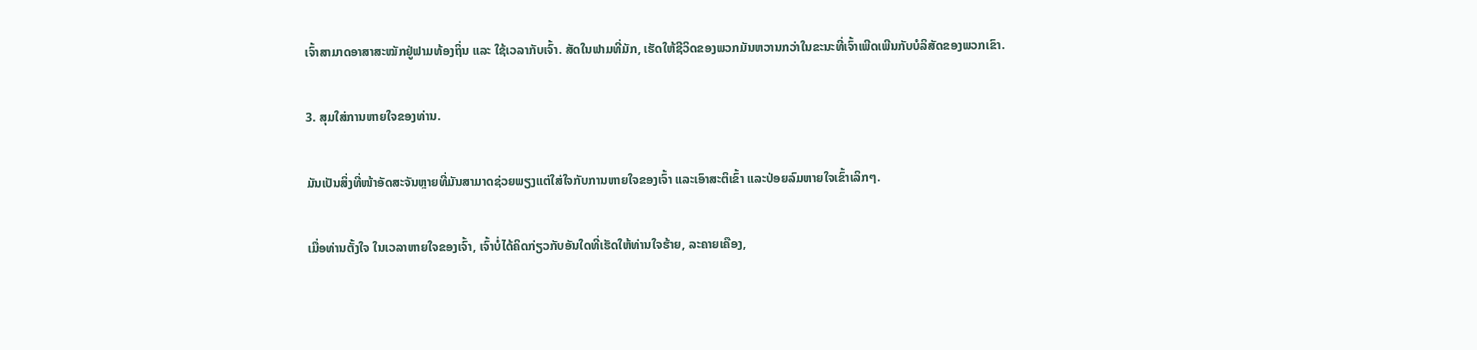ເຈົ້າສາມາດອາສາສະໝັກຢູ່ຟາມທ້ອງຖິ່ນ ແລະ ໃຊ້ເວລາກັບເຈົ້າ. ສັດໃນຟາມທີ່ມັກ, ເຮັດໃຫ້ຊີວິດຂອງພວກມັນຫວານກວ່າໃນຂະນະທີ່ເຈົ້າເພີດເພີນກັບບໍລິສັດຂອງພວກເຂົາ.

3. ສຸມໃສ່ການຫາຍໃຈຂອງທ່ານ.

ມັນເປັນສິ່ງທີ່ໜ້າອັດສະຈັນຫຼາຍທີ່ມັນສາມາດຊ່ວຍພຽງແຕ່ໃສ່ໃຈກັບການຫາຍໃຈຂອງເຈົ້າ ແລະເອົາສະຕິເຂົ້າ ແລະປ່ອຍລົມຫາຍໃຈເຂົ້າເລິກໆ.

ເມື່ອທ່ານຕັ້ງໃຈ ໃນເວລາຫາຍໃຈຂອງເຈົ້າ, ເຈົ້າບໍ່ໄດ້ຄິດກ່ຽວກັບອັນໃດທີ່ເຮັດໃຫ້ທ່ານໃຈຮ້າຍ, ລະຄາຍເຄືອງ,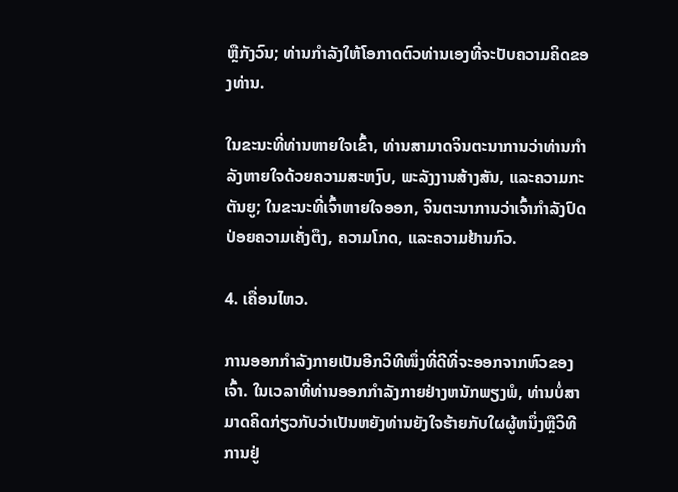ຫຼືກັງວົນ; ທ່ານກໍາລັງໃຫ້ໂອກາດຕົວທ່ານເອງທີ່ຈະປັບຄວາມຄິດຂອງທ່ານ.

ໃນຂະນະທີ່ທ່ານຫາຍໃຈເຂົ້າ, ທ່ານສາມາດຈິນຕະນາການວ່າທ່ານກໍາລັງຫາຍໃຈດ້ວຍຄວາມສະຫງົບ, ພະລັງງານສ້າງສັນ, ແລະຄວາມກະຕັນຍູ; ໃນຂະນະທີ່ເຈົ້າຫາຍໃຈອອກ, ຈິນຕະນາການວ່າເຈົ້າກຳລັງປົດປ່ອຍຄວາມເຄັ່ງຕຶງ, ຄວາມໂກດ, ແລະຄວາມຢ້ານກົວ.

4. ເຄື່ອນໄຫວ.

ການອອກກຳລັງກາຍເປັນອີກວິທີໜຶ່ງທີ່ດີທີ່ຈະອອກຈາກຫົວຂອງເຈົ້າ. ໃນເວລາທີ່ທ່ານອອກກໍາລັງກາຍຢ່າງຫນັກພຽງພໍ, ທ່ານບໍ່ສາມາດຄິດກ່ຽວກັບວ່າເປັນຫຍັງທ່ານຍັງໃຈຮ້າຍກັບໃຜຜູ້ຫນຶ່ງຫຼືວິທີການຢູ່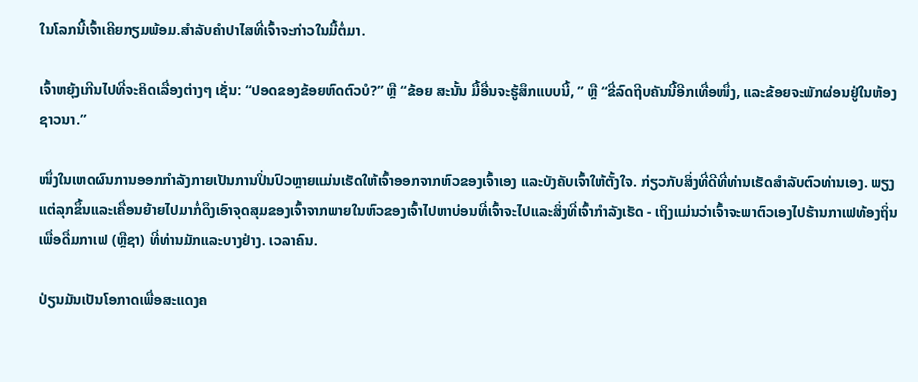ໃນໂລກນີ້ເຈົ້າເຄີຍກຽມພ້ອມ.ສຳລັບຄຳປາໄສທີ່ເຈົ້າຈະກ່າວໃນມື້ຕໍ່ມາ.

ເຈົ້າຫຍຸ້ງເກີນໄປທີ່ຈະຄິດເລື່ອງຕ່າງໆ ເຊັ່ນ: “ປອດຂອງຂ້ອຍຫົດຕົວບໍ?” ຫຼື “ຂ້ອຍ ສະນັ້ນ ມື້ອື່ນຈະຮູ້ສຶກແບບນີ້, ” ຫຼື “ຂີ່ລົດຖີບຄັນນີ້ອີກເທື່ອໜຶ່ງ, ແລະຂ້ອຍຈະພັກຜ່ອນຢູ່ໃນຫ້ອງຊາວນາ.”

ໜຶ່ງໃນເຫດຜົນການອອກກຳລັງກາຍເປັນການປິ່ນປົວຫຼາຍແມ່ນເຮັດໃຫ້ເຈົ້າອອກຈາກຫົວຂອງເຈົ້າເອງ ແລະບັງຄັບເຈົ້າໃຫ້ຕັ້ງໃຈ. ກ່ຽວກັບສິ່ງທີ່ດີທີ່ທ່ານເຮັດສໍາລັບຕົວທ່ານເອງ. ພຽງແຕ່ລຸກຂຶ້ນແລະເຄື່ອນຍ້າຍໄປມາກໍ່ດຶງເອົາຈຸດສຸມຂອງເຈົ້າຈາກພາຍໃນຫົວຂອງເຈົ້າໄປຫາບ່ອນທີ່ເຈົ້າຈະໄປແລະສິ່ງທີ່ເຈົ້າກໍາລັງເຮັດ - ເຖິງແມ່ນວ່າເຈົ້າຈະພາຕົວເອງໄປຮ້ານກາເຟທ້ອງຖິ່ນເພື່ອດື່ມກາເຟ (ຫຼືຊາ) ທີ່ທ່ານມັກແລະບາງຢ່າງ. ເວລາຄົນ.

ປ່ຽນມັນເປັນໂອກາດເພື່ອສະແດງຄ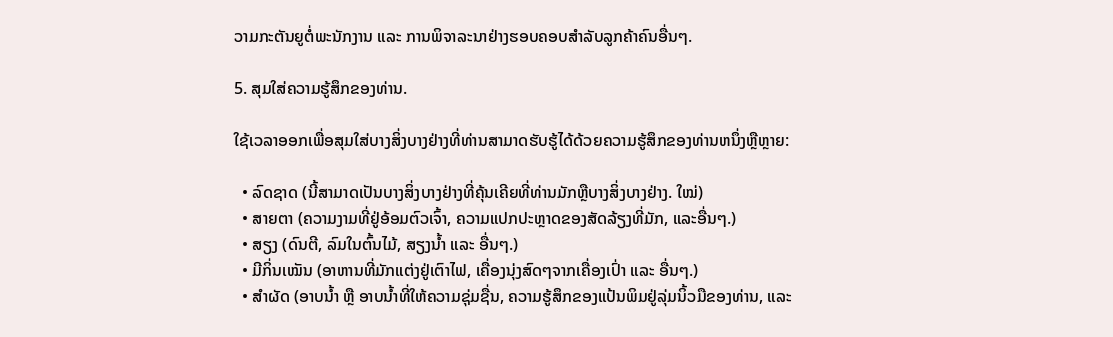ວາມກະຕັນຍູຕໍ່ພະນັກງານ ແລະ ການພິຈາລະນາຢ່າງຮອບຄອບສຳລັບລູກຄ້າຄົນອື່ນໆ.

5. ສຸມໃສ່ຄວາມຮູ້ສຶກຂອງທ່ານ.

ໃຊ້ເວລາອອກເພື່ອສຸມໃສ່ບາງສິ່ງບາງຢ່າງທີ່ທ່ານສາມາດຮັບຮູ້ໄດ້ດ້ວຍຄວາມຮູ້ສຶກຂອງທ່ານຫນຶ່ງຫຼືຫຼາຍ:

  • ລົດຊາດ (ນີ້ສາມາດເປັນບາງສິ່ງບາງຢ່າງທີ່ຄຸ້ນເຄີຍທີ່ທ່ານມັກຫຼືບາງສິ່ງບາງຢ່າງ. ໃໝ່)
  • ສາຍຕາ (ຄວາມງາມທີ່ຢູ່ອ້ອມຕົວເຈົ້າ, ຄວາມແປກປະຫຼາດຂອງສັດລ້ຽງທີ່ມັກ, ແລະອື່ນໆ.)
  • ສຽງ (ດົນຕີ, ລົມໃນຕົ້ນໄມ້, ສຽງນ້ຳ ແລະ ອື່ນໆ.)
  • ມີກິ່ນເໝັນ (ອາຫານທີ່ມັກແຕ່ງຢູ່ເຕົາໄຟ, ເຄື່ອງນຸ່ງສົດໆຈາກເຄື່ອງເປົ່າ ແລະ ອື່ນໆ.)
  • ສຳຜັດ (ອາບນ້ຳ ຫຼື ອາບນ້ຳທີ່ໃຫ້ຄວາມຊຸ່ມຊື່ນ, ຄວາມຮູ້ສຶກຂອງແປ້ນພິມຢູ່ລຸ່ມນິ້ວມືຂອງທ່ານ, ແລະ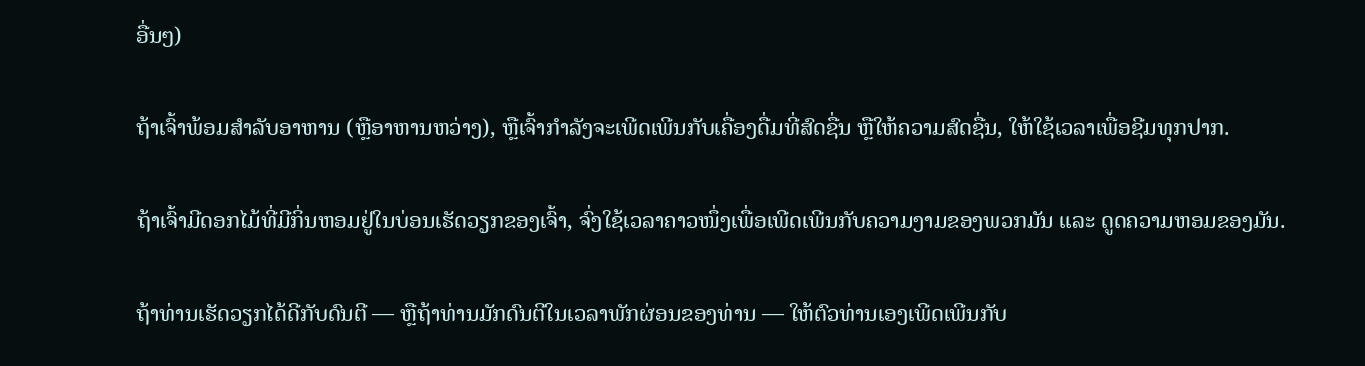ອື່ນໆ)

ຖ້າເຈົ້າພ້ອມສໍາລັບອາຫານ (ຫຼືອາຫານຫວ່າງ), ຫຼືເຈົ້າກຳລັງຈະເພີດເພີນກັບເຄື່ອງດື່ມທີ່ສົດຊື່ນ ຫຼືໃຫ້ຄວາມສົດຊື່ນ, ໃຫ້ໃຊ້ເວລາເພື່ອຊີມທຸກປາກ.

ຖ້າເຈົ້າມີດອກໄມ້ທີ່ມີກິ່ນຫອມຢູ່ໃນບ່ອນເຮັດວຽກຂອງເຈົ້າ, ຈົ່ງໃຊ້ເວລາຄາວໜຶ່ງເພື່ອເພີດເພີນກັບຄວາມງາມຂອງພວກມັນ ແລະ ດູດຄວາມຫອມຂອງມັນ.

ຖ້າທ່ານເຮັດວຽກໄດ້ດີກັບດົນຕີ — ຫຼືຖ້າທ່ານມັກດົນຕີໃນເວລາພັກຜ່ອນຂອງທ່ານ — ໃຫ້ຕົວທ່ານເອງເພີດເພີນກັບ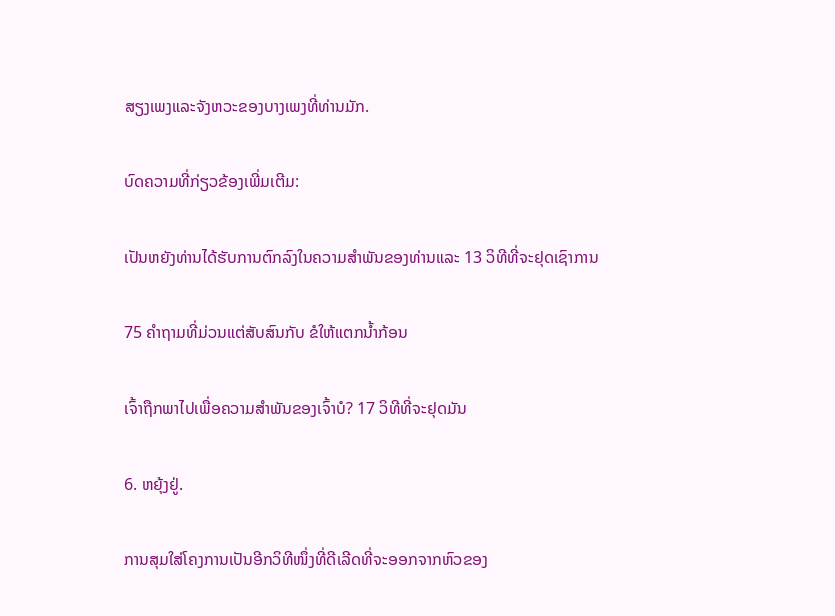ສຽງເພງແລະຈັງຫວະຂອງບາງເພງທີ່ທ່ານມັກ.

ບົດຄວາມທີ່ກ່ຽວຂ້ອງເພີ່ມເຕີມ:

ເປັນຫຍັງທ່ານໄດ້ຮັບການຕົກລົງໃນຄວາມສໍາພັນຂອງທ່ານແລະ 13 ວິທີທີ່ຈະຢຸດເຊົາການ

75 ຄໍາຖາມທີ່ມ່ວນແຕ່ສັບສົນກັບ ຂໍໃຫ້ແຕກນ້ຳກ້ອນ

ເຈົ້າຖືກພາໄປເພື່ອຄວາມສຳພັນຂອງເຈົ້າບໍ? 17 ວິທີທີ່ຈະຢຸດມັນ

6. ຫຍຸ້ງຢູ່.

ການສຸມໃສ່ໂຄງການເປັນອີກວິທີໜຶ່ງທີ່ດີເລີດທີ່ຈະອອກຈາກຫົວຂອງ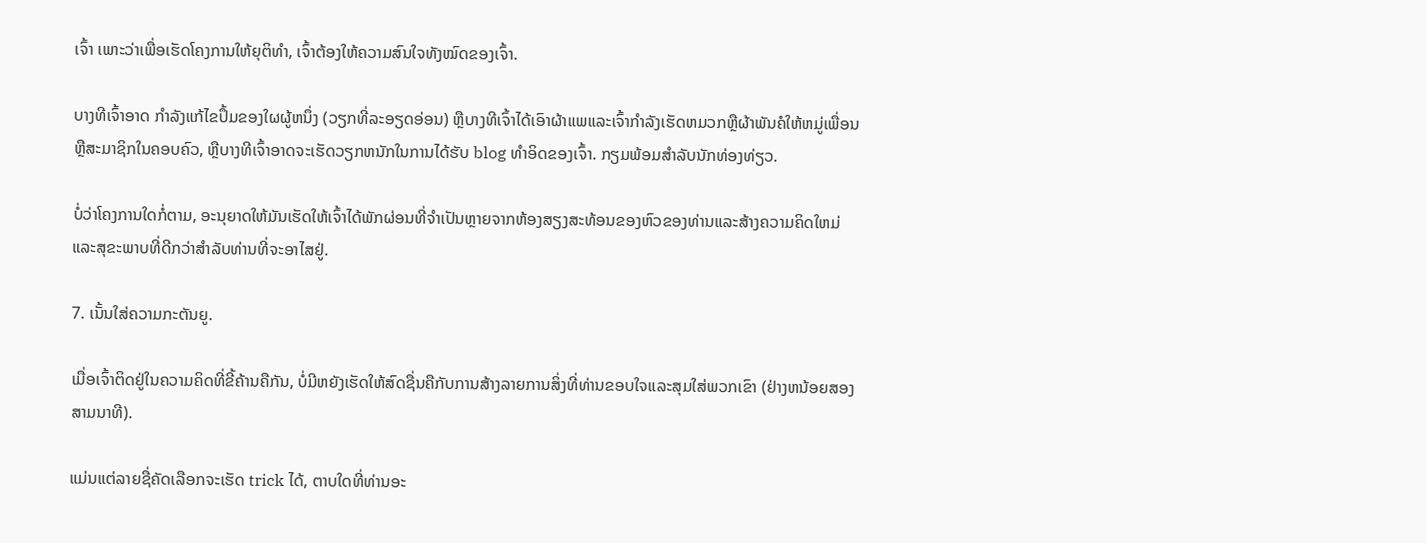ເຈົ້າ ເພາະວ່າເພື່ອເຮັດໂຄງການໃຫ້ຍຸຕິທຳ, ເຈົ້າຕ້ອງໃຫ້ຄວາມສົນໃຈທັງໝົດຂອງເຈົ້າ.

ບາງທີເຈົ້າອາດ ກໍາລັງແກ້ໄຂປຶ້ມຂອງໃຜຜູ້ຫນຶ່ງ (ວຽກທີ່ລະອຽດອ່ອນ) ຫຼືບາງທີເຈົ້າໄດ້ເອົາຜ້າແພແລະເຈົ້າກໍາລັງເຮັດຫມວກຫຼືຜ້າພັນຄໍໃຫ້ຫມູ່ເພື່ອນຫຼືສະມາຊິກໃນຄອບຄົວ, ຫຼືບາງທີເຈົ້າອາດຈະເຮັດວຽກຫນັກໃນການໄດ້ຮັບ blog ທໍາອິດຂອງເຈົ້າ. ກຽມພ້ອມສໍາລັບນັກທ່ອງທ່ຽວ.

ບໍ່ວ່າໂຄງການໃດກໍ່ຕາມ, ອະນຸຍາດໃຫ້ມັນເຮັດໃຫ້ເຈົ້າໄດ້ພັກຜ່ອນທີ່ຈໍາເປັນຫຼາຍຈາກຫ້ອງສຽງສະທ້ອນຂອງຫົວຂອງທ່ານແລະສ້າງຄວາມຄິດໃຫມ່ແລະສຸຂະພາບທີ່ດີກວ່າສໍາລັບທ່ານທີ່ຈະອາໄສຢູ່.

7. ເນັ້ນໃສ່ຄວາມກະຕັນຍູ.

ເມື່ອເຈົ້າຕິດຢູ່ໃນຄວາມຄິດທີ່ຂີ້ຄ້ານຄືກັນ, ບໍ່ມີຫຍັງເຮັດໃຫ້ສົດຊື່ນຄືກັບການສ້າງລາຍການສິ່ງທີ່ທ່ານຂອບໃຈແລະສຸມໃສ່ພວກເຂົາ (ຢ່າງຫນ້ອຍສອງສາມນາທີ).

ແມ່ນແຕ່ລາຍຊື່ຄັດເລືອກຈະເຮັດ trick ໄດ້, ຕາບໃດທີ່ທ່ານອະ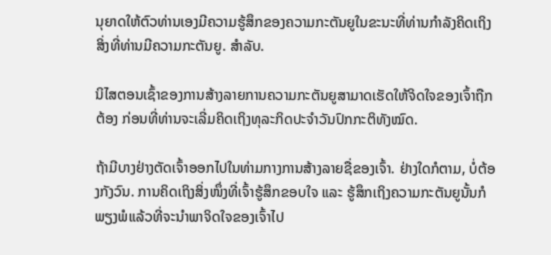ນຸຍາດໃຫ້ຕົວທ່ານເອງມີຄວາມຮູ້ສຶກຂອງຄວາມກະຕັນຍູໃນຂະນະທີ່ທ່ານກໍາລັງຄິດເຖິງສິ່ງທີ່ທ່ານມີຄວາມກະຕັນຍູ. ສໍາລັບ.

ນິໄສຕອນເຊົ້າຂອງການສ້າງລາຍການຄວາມກະຕັນຍູສາມາດເຮັດໃຫ້ຈິດໃຈຂອງເຈົ້າຖືກຕ້ອງ ກ່ອນທີ່ທ່ານຈະເລີ່ມຄິດເຖິງທຸລະກິດປະຈໍາວັນປົກກະຕິທັງໝົດ.

ຖ້າມີບາງຢ່າງຕັດເຈົ້າອອກໄປໃນທ່າມກາງການສ້າງລາຍຊື່ຂອງເຈົ້າ. ຢ່າງໃດກໍຕາມ, ບໍ່ຕ້ອງກັງວົນ. ການຄິດເຖິງສິ່ງໜຶ່ງທີ່ເຈົ້າຮູ້ສຶກຂອບໃຈ ແລະ ຮູ້ສຶກເຖິງຄວາມກະຕັນຍູນັ້ນກໍພຽງພໍແລ້ວທີ່ຈະນຳພາຈິດໃຈຂອງເຈົ້າໄປ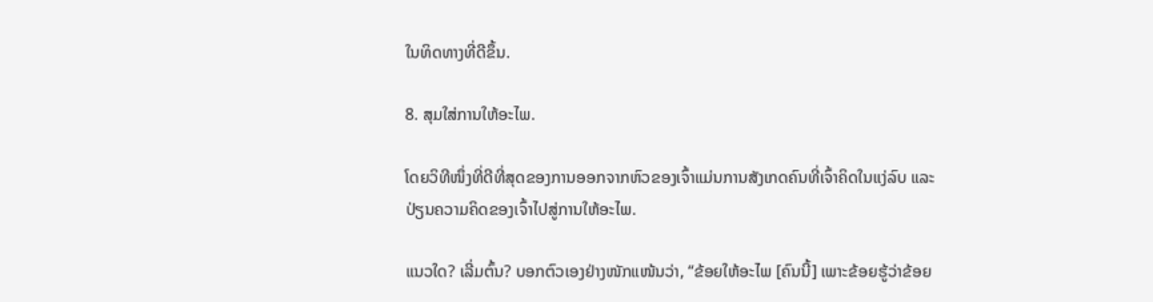ໃນທິດທາງທີ່ດີຂຶ້ນ.

8. ສຸມໃສ່ການໃຫ້ອະໄພ.

ໂດຍວິທີໜຶ່ງທີ່ດີທີ່ສຸດຂອງການອອກຈາກຫົວຂອງເຈົ້າແມ່ນການສັງເກດຄົນທີ່ເຈົ້າຄິດໃນແງ່ລົບ ແລະປ່ຽນຄວາມຄິດຂອງເຈົ້າໄປສູ່ການໃຫ້ອະໄພ.

ແນວໃດ? ເລີ່ມຕົ້ນ? ບອກຕົວເອງຢ່າງໜັກແໜ້ນວ່າ, “ຂ້ອຍໃຫ້ອະໄພ [ຄົນນີ້] ເພາະຂ້ອຍຮູ້ວ່າຂ້ອຍ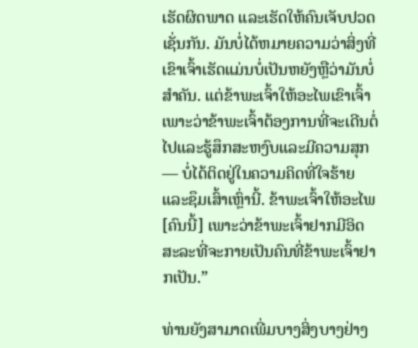ເຮັດຜິດພາດ ແລະເຮັດໃຫ້ຄົນເຈັບປວດເຊັ່ນກັນ. ມັນບໍ່ໄດ້ຫມາຍຄວາມວ່າສິ່ງທີ່ເຂົາເຈົ້າເຮັດແມ່ນບໍ່ເປັນຫຍັງຫຼືວ່າມັນບໍ່ສໍາຄັນ. ແຕ່ຂ້າພະເຈົ້າໃຫ້ອະໄພເຂົາເຈົ້າເພາະວ່າຂ້າພະເຈົ້າຕ້ອງການທີ່ຈະເດີນຕໍ່ໄປແລະຮູ້ສຶກສະຫງົບແລະມີຄວາມສຸກ — ບໍ່ໄດ້ຕິດຢູ່ໃນຄວາມຄິດທີ່ໃຈຮ້າຍແລະຊຶມເສົ້າເຫຼົ່ານີ້. ຂ້າພະເຈົ້າໃຫ້ອະໄພ [ຄົນນີ້] ເພາະວ່າຂ້າພະເຈົ້າຢາກມີອິດສະລະທີ່ຈະກາຍເປັນຄົນທີ່ຂ້າພະເຈົ້າຢາກເປັນ.”

ທ່ານຍັງສາມາດເພີ່ມບາງສິ່ງບາງຢ່າງ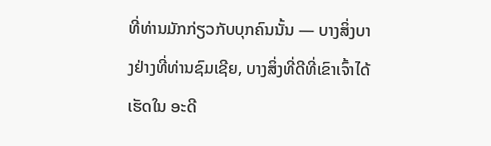ທີ່ທ່ານມັກກ່ຽວກັບບຸກຄົນນັ້ນ — ບາງສິ່ງບາງຢ່າງທີ່ທ່ານຊົມເຊີຍ, ບາງສິ່ງທີ່ດີທີ່ເຂົາເຈົ້າໄດ້ເຮັດໃນ ອະດີ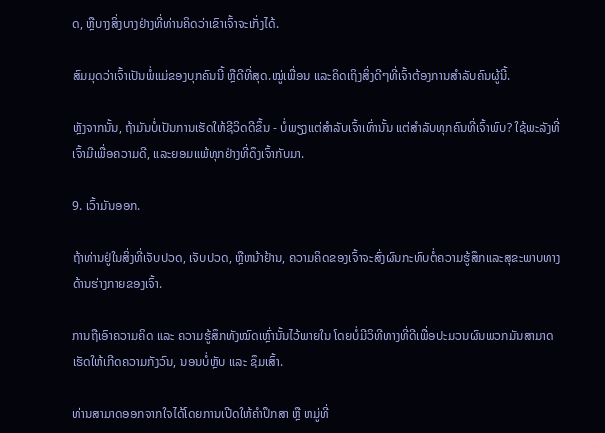ດ, ຫຼືບາງສິ່ງບາງຢ່າງທີ່ທ່ານຄິດວ່າເຂົາເຈົ້າຈະເກັ່ງໄດ້.

ສົມມຸດວ່າເຈົ້າເປັນພໍ່ແມ່ຂອງບຸກຄົນນີ້ ຫຼືດີທີ່ສຸດ.ໝູ່ເພື່ອນ ແລະຄິດເຖິງສິ່ງດີໆທີ່ເຈົ້າຕ້ອງການສຳລັບຄົນຜູ້ນີ້.

ຫຼັງຈາກນັ້ນ, ຖ້າມັນບໍ່ເປັນການເຮັດໃຫ້ຊີວິດດີຂຶ້ນ - ບໍ່ພຽງແຕ່ສຳລັບເຈົ້າເທົ່ານັ້ນ ແຕ່ສຳລັບທຸກຄົນທີ່ເຈົ້າພົບ? ໃຊ້ພະລັງທີ່ເຈົ້າມີເພື່ອຄວາມດີ, ແລະຍອມແພ້ທຸກຢ່າງທີ່ດຶງເຈົ້າກັບມາ.

9. ເວົ້າມັນອອກ.

ຖ້າທ່ານຢູ່ໃນສິ່ງທີ່ເຈັບປວດ, ເຈັບປວດ, ຫຼືຫນ້າຢ້ານ, ຄວາມຄິດຂອງເຈົ້າຈະສົ່ງຜົນກະທົບຕໍ່ຄວາມຮູ້ສຶກແລະສຸຂະພາບທາງດ້ານຮ່າງກາຍຂອງເຈົ້າ.

ການຖືເອົາຄວາມຄິດ ແລະ ຄວາມຮູ້ສຶກທັງໝົດເຫຼົ່ານັ້ນໄວ້ພາຍໃນ ໂດຍບໍ່ມີວິທີທາງທີ່ດີເພື່ອປະມວນຜົນພວກມັນສາມາດເຮັດໃຫ້ເກີດຄວາມກັງວົນ, ນອນບໍ່ຫຼັບ ແລະ ຊຶມເສົ້າ.

ທ່ານສາມາດອອກຈາກໃຈໄດ້ໂດຍການເປີດໃຫ້ຄຳປຶກສາ ຫຼື ຫມູ່ທີ່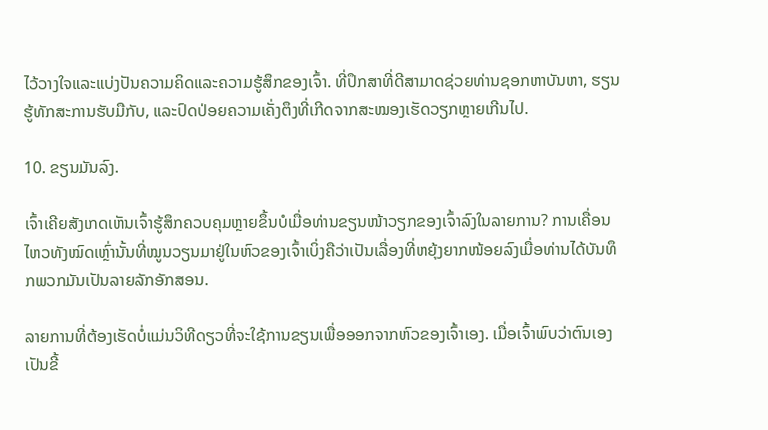ໄວ້ວາງໃຈແລະແບ່ງປັນຄວາມຄິດແລະຄວາມຮູ້ສຶກຂອງເຈົ້າ. ທີ່ປຶກສາທີ່ດີສາມາດຊ່ວຍທ່ານຊອກຫາບັນຫາ, ຮຽນຮູ້ທັກສະການຮັບມືກັບ, ແລະປົດປ່ອຍຄວາມເຄັ່ງຕຶງທີ່ເກີດຈາກສະໝອງເຮັດວຽກຫຼາຍເກີນໄປ.

10. ຂຽນມັນລົງ.

ເຈົ້າເຄີຍສັງເກດເຫັນເຈົ້າຮູ້ສຶກຄວບຄຸມຫຼາຍຂຶ້ນບໍເມື່ອທ່ານຂຽນໜ້າວຽກຂອງເຈົ້າລົງໃນລາຍການ? ການເຄື່ອນໄຫວທັງໝົດເຫຼົ່ານັ້ນທີ່ໝູນວຽນມາຢູ່ໃນຫົວຂອງເຈົ້າເບິ່ງຄືວ່າເປັນເລື່ອງທີ່ຫຍຸ້ງຍາກໜ້ອຍລົງເມື່ອທ່ານໄດ້ບັນທຶກພວກມັນເປັນລາຍລັກອັກສອນ.

ລາຍການທີ່ຕ້ອງເຮັດບໍ່ແມ່ນວິທີດຽວທີ່ຈະໃຊ້ການຂຽນເພື່ອອອກຈາກຫົວຂອງເຈົ້າເອງ. ເມື່ອເຈົ້າພົບວ່າຕົນເອງເປັນຂີ້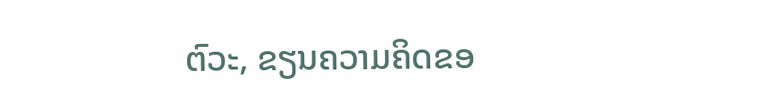ຕົວະ, ຂຽນຄວາມຄິດຂອ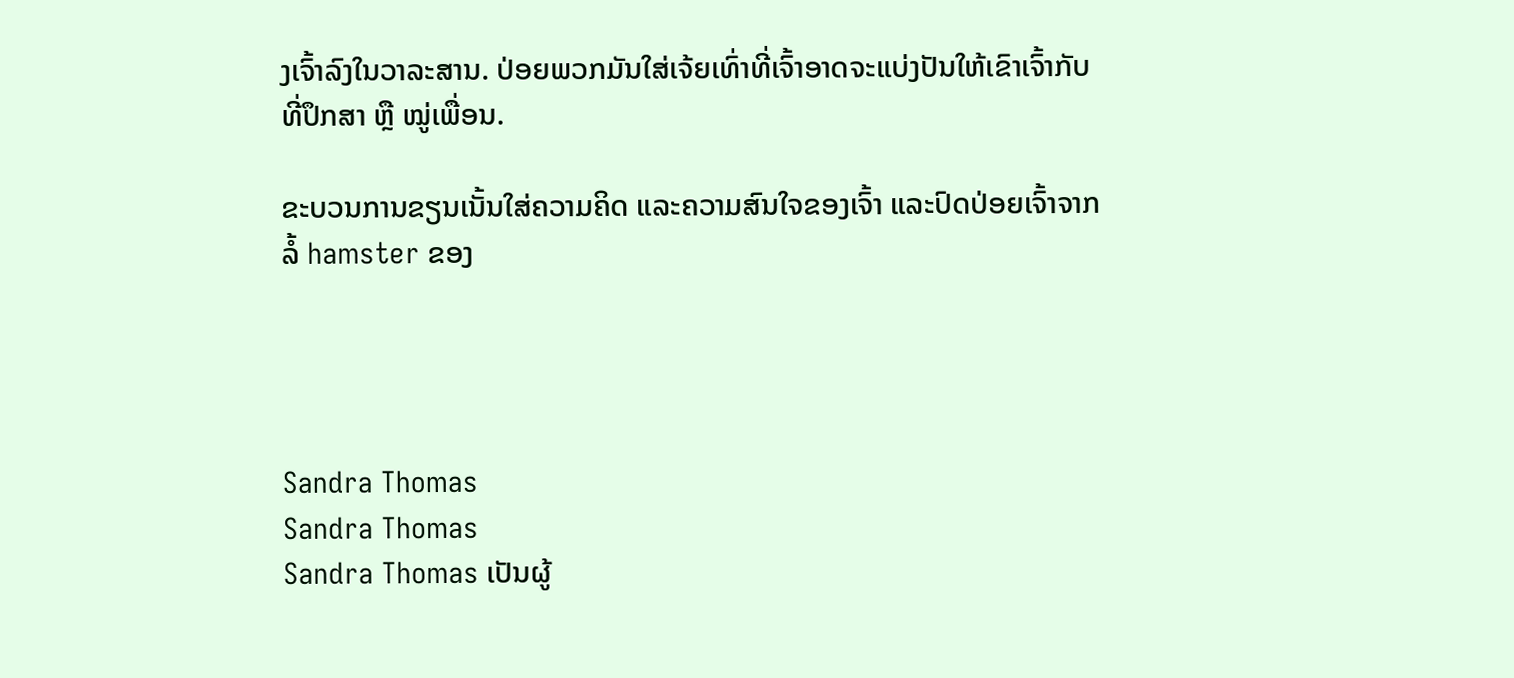ງເຈົ້າລົງໃນວາລະສານ. ປ່ອຍພວກມັນໃສ່ເຈ້ຍເທົ່າທີ່ເຈົ້າອາດຈະແບ່ງປັນໃຫ້ເຂົາເຈົ້າກັບທີ່ປຶກສາ ຫຼື ໝູ່ເພື່ອນ.

ຂະບວນການຂຽນເນັ້ນໃສ່ຄວາມຄິດ ແລະຄວາມສົນໃຈຂອງເຈົ້າ ແລະປົດປ່ອຍເຈົ້າຈາກລໍ້ hamster ຂອງ




Sandra Thomas
Sandra Thomas
Sandra Thomas ເປັນຜູ້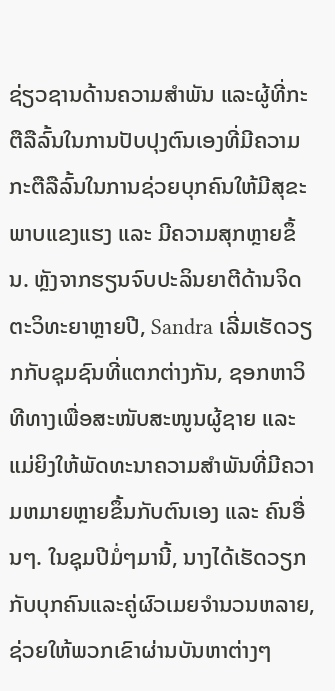ຊ່ຽວຊານດ້ານຄວາມສຳພັນ ແລະຜູ້ທີ່ກະຕືລືລົ້ນໃນການປັບປຸງຕົນເອງທີ່ມີຄວາມກະຕືລືລົ້ນໃນການຊ່ວຍບຸກຄົນໃຫ້ມີສຸຂະພາບແຂງແຮງ ແລະ ມີຄວາມສຸກຫຼາຍຂຶ້ນ. ຫຼັງຈາກຮຽນຈົບປະລິນຍາຕີດ້ານຈິດຕະວິທະຍາຫຼາຍປີ, Sandra ເລີ່ມເຮັດວຽກກັບຊຸມຊົນທີ່ແຕກຕ່າງກັນ, ຊອກຫາວິທີທາງເພື່ອສະໜັບສະໜູນຜູ້ຊາຍ ແລະແມ່ຍິງໃຫ້ພັດທະນາຄວາມສຳພັນທີ່ມີຄວາມຫມາຍຫຼາຍຂຶ້ນກັບຕົນເອງ ແລະ ຄົນອື່ນໆ. ໃນຊຸມປີມໍ່ໆມານີ້, ນາງໄດ້ເຮັດວຽກກັບບຸກຄົນແລະຄູ່ຜົວເມຍຈໍານວນຫລາຍ, ຊ່ວຍໃຫ້ພວກເຂົາຜ່ານບັນຫາຕ່າງໆ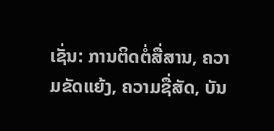ເຊັ່ນ: ການຕິດຕໍ່ສື່ສານ, ຄວາມຂັດແຍ້ງ, ຄວາມຊື່ສັດ, ບັນ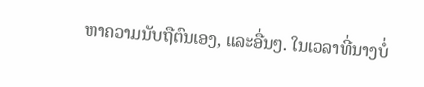ຫາຄວາມນັບຖືຕົນເອງ, ແລະອື່ນໆ. ໃນເວລາທີ່ນາງບໍ່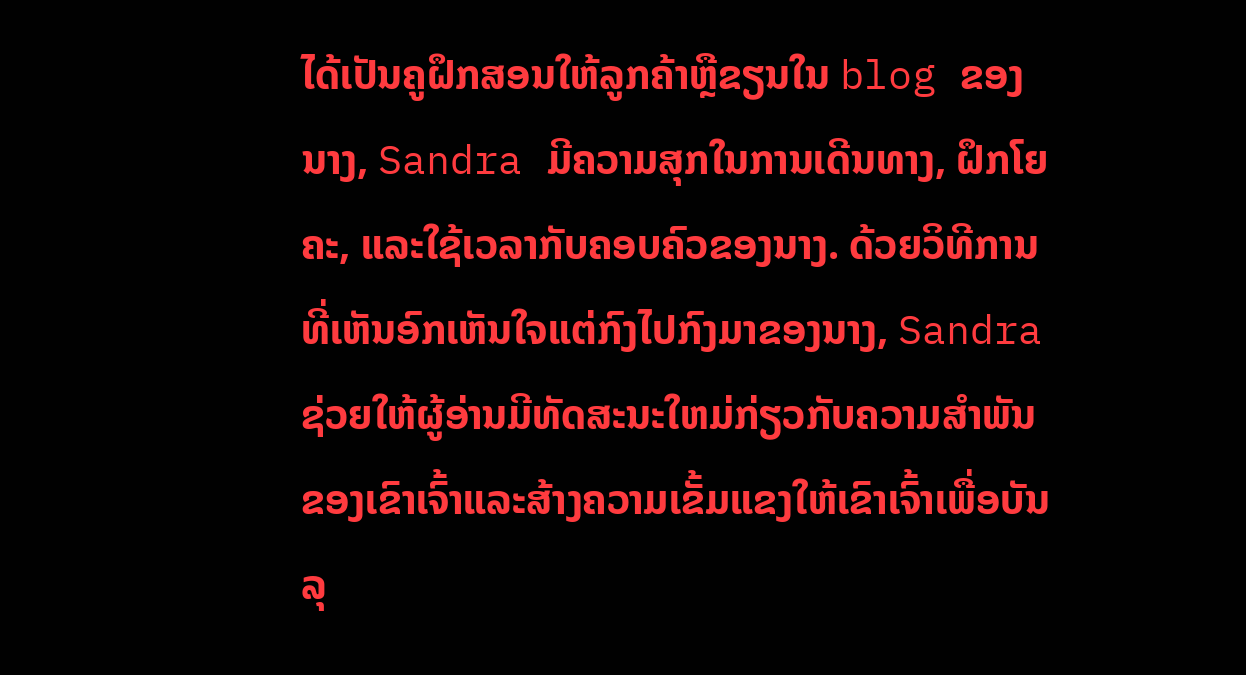ໄດ້ເປັນຄູຝຶກສອນໃຫ້ລູກຄ້າຫຼືຂຽນໃນ blog ຂອງນາງ, Sandra ມີຄວາມສຸກໃນການເດີນທາງ, ຝຶກໂຍຄະ, ແລະໃຊ້ເວລາກັບຄອບຄົວຂອງນາງ. ດ້ວຍວິທີການທີ່ເຫັນອົກເຫັນໃຈແຕ່ກົງໄປກົງມາຂອງນາງ, Sandra ຊ່ວຍໃຫ້ຜູ້ອ່ານມີທັດສະນະໃຫມ່ກ່ຽວກັບຄວາມສໍາພັນຂອງເຂົາເຈົ້າແລະສ້າງຄວາມເຂັ້ມແຂງໃຫ້ເຂົາເຈົ້າເພື່ອບັນລຸ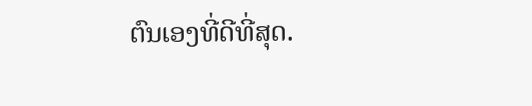ຕົນເອງທີ່ດີທີ່ສຸດ.